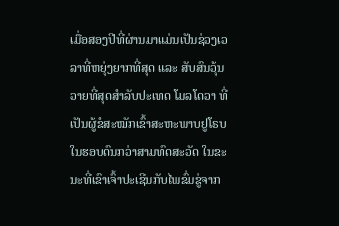ເມື່ອສອງປີທີ່ຜ່ານມາແມ່ນເປັນຊ່ວງເວລາທີ່ຫຍຸ່ງຍາກທີ່ສຸດ ແລະ ສັບສົນວຸ້ນວາຍທີ່ສຸດສຳລັບປະເທດ ໂມລໂດວາ ທີ່ເປັນຜູ້ຂໍສະໝັກເຂົ້າສະຫະພາບຢູໂຣບ ໃນຮອບດົນກວ່າສາມທົດສະວັດ ໃນຂະນະທີ່ເຂົາເຈົ້າປະເຊີນກັບໄພຂົ່ມຂູ່ຈາກ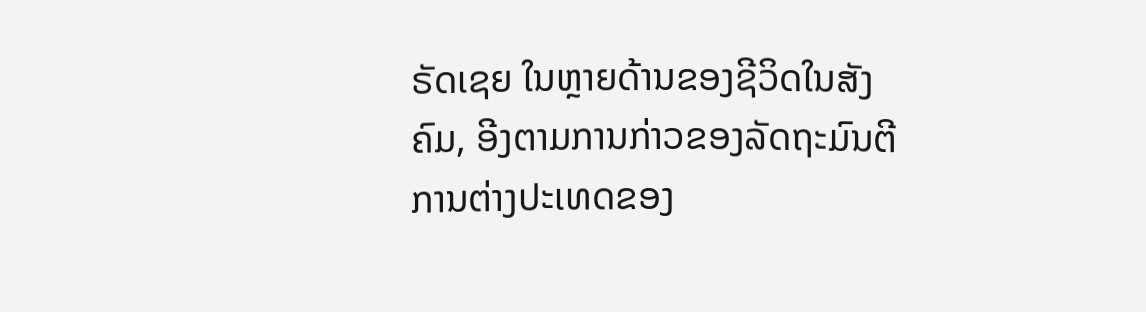ຣັດເຊຍ ໃນຫຼາຍດ້ານຂອງຊີວິດໃນສັງຄົມ, ອີງຕາມການກ່າວຂອງລັດຖະມົນຕີການຕ່າງປະເທດຂອງ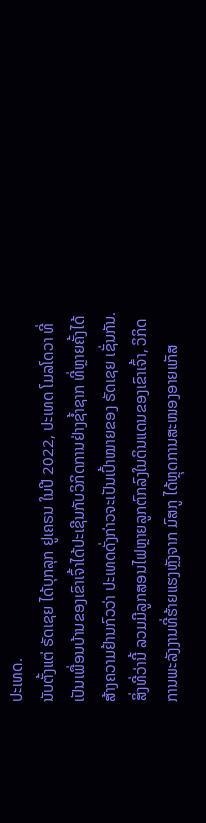ປະເທດ.
ນັບຕັ້ງແຕ່ ຣັດເຊຍ ໄດ້ບຸກລຸກ ຢູເຄຣນ ໃນປີ 2022, ປະເທດ ໂມລໂດວາ ທີ່ເປັນເພື່ອນບ້ານຂອງເຂົາເຈົ້າໄດ້ປະເຊີນກັບວິກິດການຢ່າງຊ້ຳຊາກ ທີ່ຫຼາຍຄັ້ງໄດ້ສ້າງຄວາມຢ້ານກົວວ່າ ປະເທດດັ່ງກ່າວຈະເປັນເປົ້າໝາຍຂອງ ຣັດເຊຍ ເຊັ່ນກັນ. ສິ່ງທີ່ວ່ານີ້ ລວມມີລູກສອນໄຟຫຼາຍລູກຕົກລົງໃນດິນແດນຂອງເຂົາເຈົ້າ, ວິກິດການພະລັງງານທີ່ຮ້າຍແຮງຫຼັງຈາກ ມົສກູ ໄດ້ຫຼຸດການສະໜອງອາຍແກັສ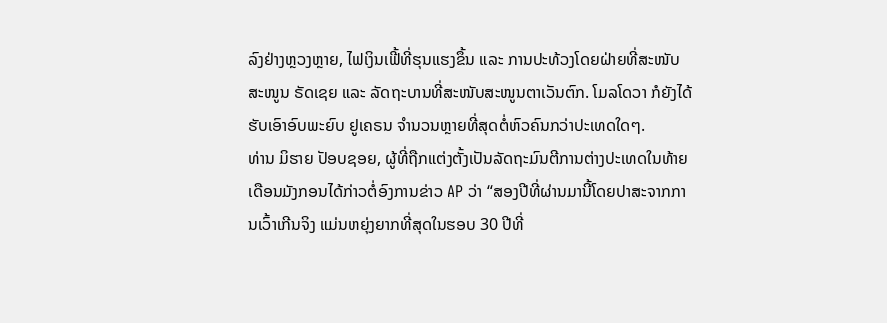ລົງຢ່າງຫຼວງຫຼາຍ, ໄຟເງິນເຟີ້ທີ່ຮຸນແຮງຂຶ້ນ ແລະ ການປະທ້ວງໂດຍຝ່າຍທີ່ສະໜັບສະໜູນ ຣັດເຊຍ ແລະ ລັດຖະບານທີ່ສະໜັບສະໜູນຕາເວັນຕົກ. ໂມລໂດວາ ກໍຍັງໄດ້ຮັບເອົາອົບພະຍົບ ຢູເຄຣນ ຈຳນວນຫຼາຍທີ່ສຸດຕໍ່ຫົວຄົນກວ່າປະເທດໃດໆ.
ທ່ານ ມິຮາຍ ປັອບຊອຍ, ຜູ້ທີ່ຖືກແຕ່ງຕັ້ງເປັນລັດຖະມົນຕີການຕ່າງປະເທດໃນທ້າຍເດືອນມັງກອນໄດ້ກ່າວຕໍ່ອົງການຂ່າວ AP ວ່າ “ສອງປີທີ່ຜ່ານມານີ້ໂດຍປາສະຈາກການເວົ້າເກີນຈິງ ແມ່ນຫຍຸ່ງຍາກທີ່ສຸດໃນຮອບ 30 ປີທີ່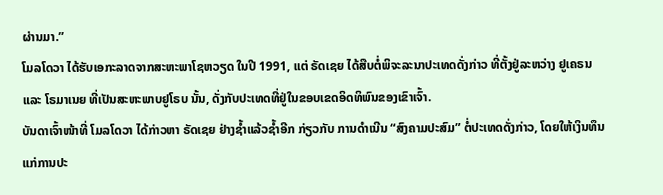ຜ່ານມາ.”
ໂມລໂດວາ ໄດ້ຮັບເອກະລາດຈາກສະຫະພາໂຊຫວຽດ ໃນປີ 1991, ແຕ່ ຣັດເຊຍ ໄດ້ສືບຕໍ່ພິຈະລະນາປະເທດດັ່ງກ່າວ ທີ່ຕັ້ງຢູ່ລະຫວ່າງ ຢູເຄຣນ ແລະ ໂຣມາເນຍ ທີ່ເປັນສະຫະພາບຢູໂຣບ ນັ້ນ, ດັ່ງກັບປະເທດທີ່ຢູ່ໃນຂອບເຂດອິດທິພົນຂອງເຂົາເຈົ້າ.
ບັນດາເຈົ້າໜ້າທີ່ ໂມລໂດວາ ໄດ້ກ່າວຫາ ຣັດເຊຍ ຢ່າງຊ້ຳແລ້ວຊ້ຳອີກ ກ່ຽວກັບ ການດຳເນີນ “ສົງຄາມປະສົມ” ຕໍ່ປະເທດດັ່ງກ່າວ, ໂດຍໃຫ້ເງິນທຶນແກ່ການປະ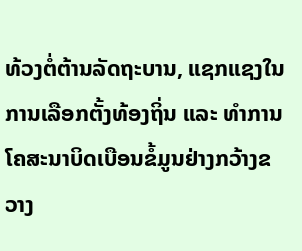ທ້ວງຕໍ່ຕ້ານລັດຖະບານ, ແຊກແຊງໃນການເລືອກຕັ້ງທ້ອງຖິ່ນ ແລະ ທຳການໂຄສະນາບິດເບືອນຂໍ້ມູນຢ່າງກວ້າງຂວາງ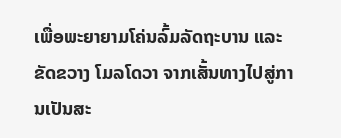ເພື່ອພະຍາຍາມໂຄ່ນລົ້ມລັດຖະບານ ແລະ ຂັດຂວາງ ໂມລໂດວາ ຈາກເສັ້ນທາງໄປສູ່ການເປັນສະ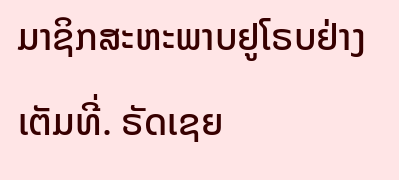ມາຊິກສະຫະພາບຢູໂຣບຢ່າງເຕັມທີ່. ຣັດເຊຍ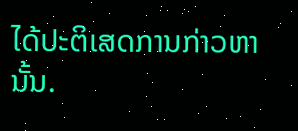ໄດ້ປະຕິເສດການກ່າວຫານັ້ນ.